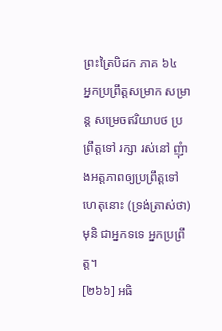ព្រះត្រៃបិដក ភាគ ៦៤
អ្នកប្រព្រឹត្តសម្រាក សម្រាន្ត សម្រេចឥរិយាបថ ប្រព្រឹត្តទៅ រក្សា រស់នៅ ញុំាងអត្តភាពឲ្យប្រព្រឹត្តទៅ ហេតុនោះ (ទ្រង់ត្រាស់ថា) មុនិ ជាអ្នកទទេ អ្នកប្រព្រឹត្ត។
[២៦៦] អធិ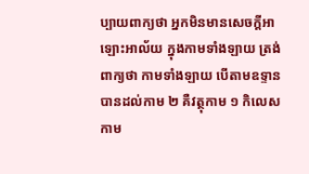ប្បាយពាក្យថា អ្នកមិនមានសេចក្តីអាឡោះអាល័យ ក្នុងកាមទាំងឡាយ ត្រង់ពាក្យថា កាមទាំងឡាយ បើតាមឧទ្ទាន បានដល់កាម ២ គឺវត្ថុកាម ១ កិលេសកាម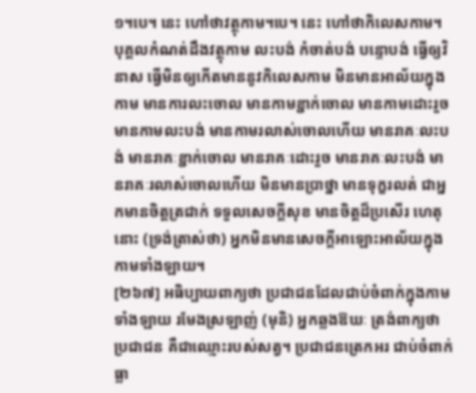១។បេ។ នេះ ហៅថាវត្ថុកាម។បេ។ នេះ ហៅថាកិលេសកាម។ បុគ្គលកំណត់ដឹងវត្ថុកាម លះបង់ កំចាត់បង់ បន្ទោបង់ ធ្វើឲ្យវិនាស ធ្វើមិនឲ្យកើតមាននូវកិលេសកាម មិនមានអាល័យក្នុងកាម មានការលះចោល មានកាមខ្ជាក់ចោល មានកាមដោះរួច មានកាមលះបង់ មានកាមរលាស់ចោលហើយ មានរាគៈលះបង់ មានរាគៈខ្ជាក់ចោល មានរាគៈដោះរួច មានរាគៈលះបង់ មានរាគៈរលាស់ចោលហើយ មិនមានបា្រថ្នា មានទុក្ខរលត់ ជាអ្នកមានចិត្តត្រជាក់ ទទួលសេចក្តីសុខ មានចិត្តដ៏ប្រសើរ ហេតុនោះ (ទ្រង់ត្រាស់ថា) អ្នកមិនមានសេចក្តីអាឡោះអាល័យក្នុងកាមទាំងឡាយ។
[២៦៧] អធិប្បាយពាក្យថា ប្រជាជនដែលជាប់ចំពាក់ក្នុងកាមទាំងឡាយ រមែងស្រឡាញ់ (មុនិ) អ្នកឆ្លងឱឃៈ ត្រង់ពាក្យថា ប្រជាជន គឺជាឈ្មោះរបស់សត្វ។ ប្រជាជនត្រេកអរ ជាប់ចំពាក់ ធ្លា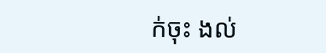ក់ចុះ ងល់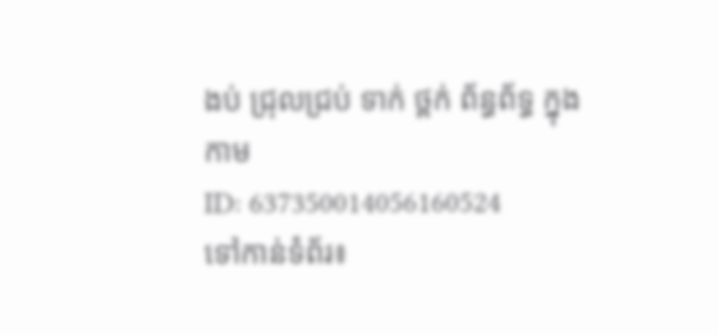ងប់ ជ្រុលជ្រប់ ទាក់ ថ្ពក់ ព័ន្ធព័ទ្ធ ក្នុងកាម
ID: 637350014056160524
ទៅកាន់ទំព័រ៖